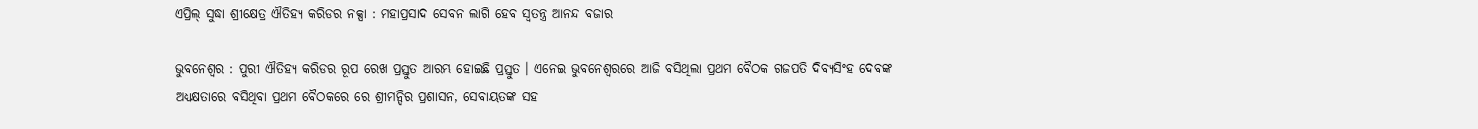ଏପ୍ରିଲ୍‌ ସୁଦ୍ଧା ଶ୍ରୀକ୍ଷେତ୍ର ଐତିହ୍ୟ କରିଡର ନକ୍ସା : ମହାପ୍ରସାଦ ସେବନ ଲାଗି ହେବ ସ୍ବତନ୍ତ୍ର ଆନନ୍ଦ ବଜାର

ଭୁବନେଶ୍ବର : ପୁରୀ ଐତିହ୍ୟ କରିଡର ରୂପ ରେଖ ପ୍ରସ୍ତୁତ ଆରମ୍ଭ ହୋଇଛି ପ୍ରସ୍ତୁତ । ଏନେଇ ଭୁବନେଶ୍ବରରେ ଆଜି ବସିଥିଲା ପ୍ରଥମ ବୈଠକ ଗଜପତି ଦିବ୍ୟସିଂହ ଦେବଙ୍କ ଅଧ୍ୟକ୍ଷତାରେ ବସିଥିବା ପ୍ରଥମ ବୈଠକରେ ରେ ଶ୍ରୀମନ୍ଦିର ପ୍ରଶାସନ, ସେବାୟତଙ୍କ ସହ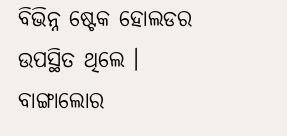ବିଭିନ୍ନ ଷ୍ଟେକ ହୋଲଡର ଉପସ୍ଥିତ ଥିଲେ । ବାଙ୍ଗାଲୋର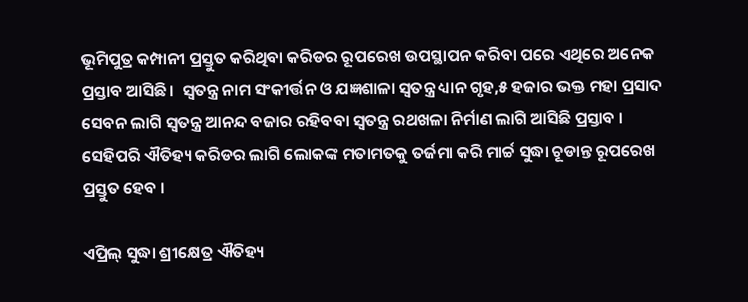ଭୂମିପୁତ୍ର କମ୍ପାନୀ ପ୍ରସ୍ତୁତ କରିଥିବା କରିଡର ରୂପରେଖ ଉପସ୍ଥାପନ କରିବା ପରେ ଏଥିରେ ଅନେକ ପ୍ରସ୍ତାବ ଆସିଛି ।  ସ୍ବତନ୍ତ୍ର ନାମ ସଂକୀର୍ତ୍ତନ ଓ ଯଜ୍ଞଶାଳା ସ୍ବତନ୍ତ୍ର ଧ୍ୟାନ ଗୃହ,୫ ହଜାର ଭକ୍ତ ମହା ପ୍ରସାଦ ସେବନ ଲାଗି ସ୍ବତନ୍ତ୍ର ଆନନ୍ଦ ବଜାର ରହିବବା ସ୍ବତନ୍ତ୍ର ରଥଖଳା ନିର୍ମାଣ ଲାଗି ଆସିଛି ପ୍ରସ୍ତାବ ।  ସେହିପରି ଐତିହ୍ୟ କରିଡର ଲାଗି ଲୋକଙ୍କ ମତାମତକୁ ତର୍ଜମା କରି ମାର୍ଚ୍ଚ ସୁଦ୍ଧା ଚୂଡାନ୍ତ ରୂପରେଖ ପ୍ରସ୍ତୁତ ହେବ ।

ଏପ୍ରିଲ୍‌ ସୁଦ୍ଧା ଶ୍ରୀକ୍ଷେତ୍ର ଐତିହ୍ୟ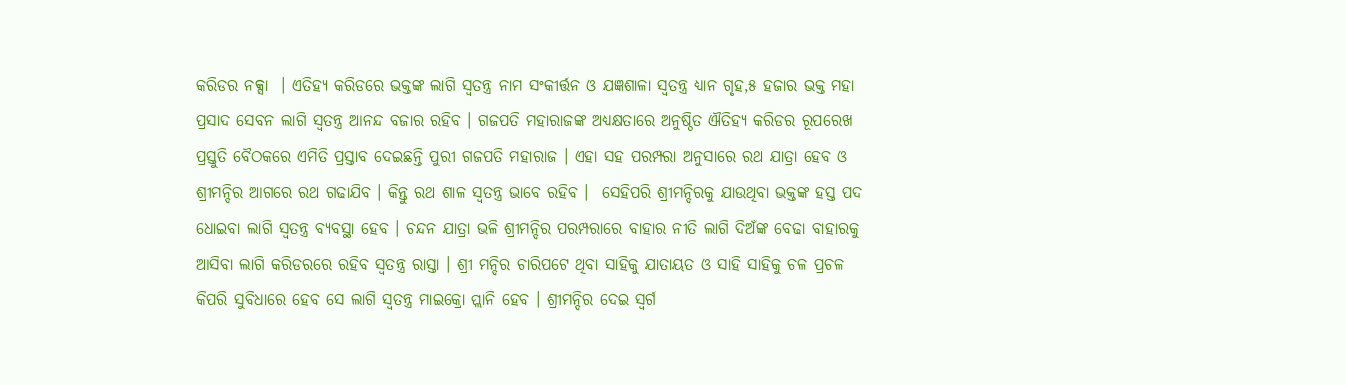କରିଡର ନକ୍ସା  । ଏତିହ୍ୟ କରିଡରେ ଭକ୍ତଙ୍କ ଲାଗି ସ୍ବତନ୍ତ୍ର ନାମ ସଂକୀର୍ତ୍ତନ ଓ ଯଜ୍ଞଶାଳା ସ୍ବତନ୍ତ୍ର ଧ୍ୟାନ ଗୃହ,୫ ହଜାର ଭକ୍ତ ମହା ପ୍ରସାଦ ସେବନ ଲାଗି ସ୍ବତନ୍ତ୍ର ଆନନ୍ଦ ବଜାର ରହିବ । ଗଜପତି ମହାରାଜଙ୍କ ଅଧ୍ୟକ୍ଷତାରେ ଅନୁଷ୍ଠିତ ଐତିହ୍ୟ କରିଡର ରୂପରେଖ ପ୍ରସ୍ତୁତି ବୈଠକରେ ଏମିତି ପ୍ରସ୍ତାବ ଦେଇଛନ୍ତି ପୁରୀ ଗଜପତି ମହାରାଜ । ଏହା ସହ ପରମ୍ପରା ଅନୁସାରେ ରଥ ଯାତ୍ରା ହେବ ଓ ଶ୍ରୀମନ୍ଦିର ଆଗରେ ରଥ ଗଢାଯିବ । କିନ୍ତୁ ରଥ ଶାଳ ସ୍ବତନ୍ତ୍ର ଭାବେ ରହିବ ।  ସେହିପରି ଶ୍ରୀମନ୍ଦିରକୁ ଯାଉଥିବା ଭକ୍ତଙ୍କ ହସ୍ତ ପଦ ଧୋଇବା ଲାଗି ସ୍ବତନ୍ତ୍ର ବ୍ୟବସ୍ଥା ହେବ । ଚନ୍ଦନ ଯାତ୍ରା ଭଳି ଶ୍ରୀମନ୍ଦିର ପରମ୍ପରାରେ ବାହାର ନୀତି ଲାଗି ଦିଅଁଙ୍କ ବେଢା ବାହାରକୁ ଆସିବା ଲାଗି କରିଡରରେ ରହିବ ସ୍ବତନ୍ତ୍ର ରାସ୍ତା । ଶ୍ରୀ ମନ୍ଦିର ଚାରିପଟେ ଥିବା ସାହିକୁ ଯାତାୟତ ଓ ସାହି ସାହିକୁ ଚଳ ପ୍ରଚଳ  କିପରି ସୁବିଧାରେ ହେବ ସେ ଲାଗି ସ୍ବତନ୍ତ୍ର ମାଇକ୍ରୋ ପ୍ଲାନି ହେବ । ଶ୍ରୀମନ୍ଦିର ଦେଇ ସ୍ବର୍ଗ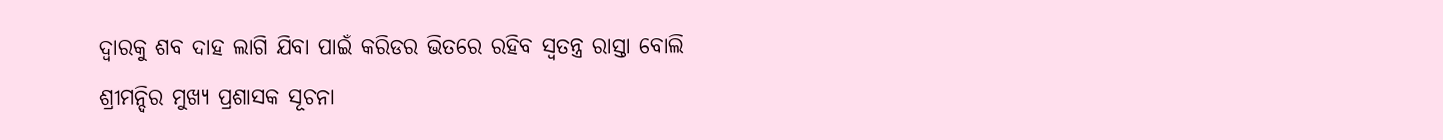ଦ୍ବାରକୁ ଶବ ଦାହ ଲାଗି ଯିବା ପାଇଁ କରିଡର ଭିତରେ ରହିବ ସ୍ବତନ୍ତ୍ର ରାସ୍ତା ବୋଲି ଶ୍ରୀମନ୍ଦିର ମୁଖ୍ୟ ପ୍ରଶାସକ ସୂଚନା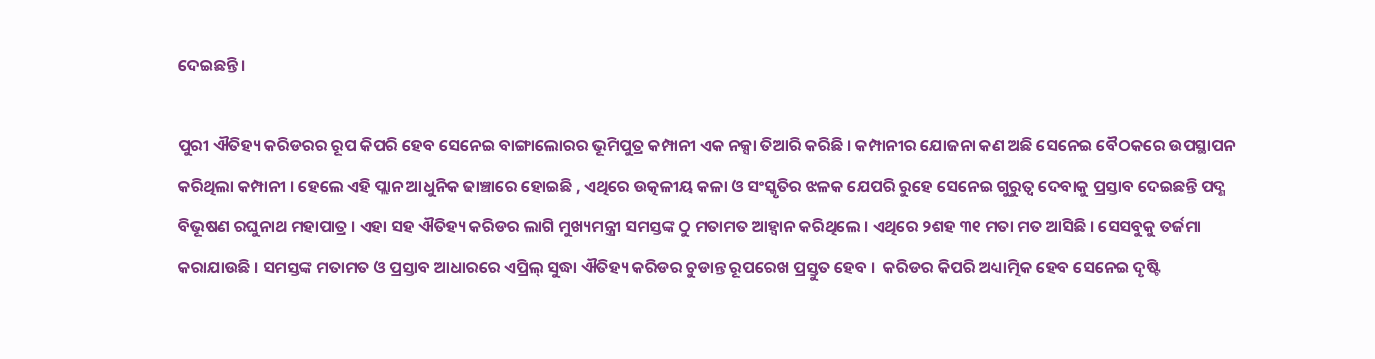ଦେଇଛନ୍ତି ।

ପୁରୀ ଐତିହ୍ୟ କରିଡରର ରୂପ କିପରି ହେବ ସେନେଇ ବାଙ୍ଗାଲୋରର ଭୂମିପୁତ୍ର କମ୍ପାନୀ ଏକ ନକ୍ସା ତିଆରି କରିଛି । କମ୍ପାନୀର ଯୋଜନା କଣ ଅଛି ସେନେଇ ବୈଠକରେ ଉପସ୍ଥାପନ କରିଥିଲା କମ୍ପାନୀ । ହେଲେ ଏହି ପ୍ଲାନ ଆଧୁନିକ ଢାଞ୍ଚାରେ ହୋଇଛି , ଏଥିରେ ଉତ୍କଳୀୟ କଳା ଓ ସଂସ୍କୃତିର ଝଳକ ଯେପରି ରୁହେ ସେନେଇ ଗୁରୁତ୍ବ ଦେବାକୁ ପ୍ରସ୍ତାବ ଦେଇଛନ୍ତି ପଦ୍ଣ ବିଭୂଷଣ ରଘୁନାଥ ମହାପାତ୍ର । ଏହା ସହ ଐତିହ୍ୟ କରିଡର ଲାଗି ମୁଖ୍ୟମନ୍ତ୍ରୀ ସମସ୍ତଙ୍କ ଠୁ ମତାମତ ଆହ୍ବାନ କରିଥିଲେ । ଏଥିରେ ୨ଶହ ୩୧ ମତା ମତ ଆସିଛି । ସେସବୁକୁ ତର୍ଜମା କରାଯାଉଛି । ସମସ୍ତଙ୍କ ମତାମତ ଓ ପ୍ରସ୍ତାବ ଆଧାରରେ ଏପ୍ରିଲ୍‌ ସୁଦ୍ଧା ଐତିହ୍ୟ କରିଡର ଚୁଡାନ୍ତ ରୂପରେଖ ପ୍ରସ୍ତୁତ ହେବ ।  କରିଡର କିପରି ଅଧ୍ୟାତ୍ମିକ ହେବ ସେନେଇ ଦୃଷ୍ଟି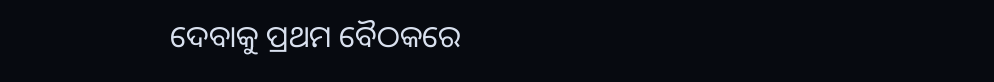ଦେବାକୁ ପ୍ରଥମ ବୈଠକରେ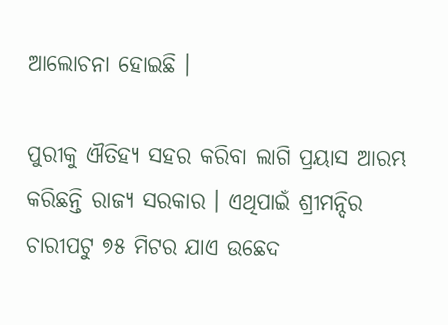ଆଲୋଚନା ହୋଇଛି ।

ପୁରୀକୁ ଐତିହ୍ୟ ସହର କରିବା ଲାଗି ପ୍ରୟାସ ଆରମ୍ଭ କରିଛନ୍ତି ରାଜ୍ୟ ସରକାର । ଏଥିପାଇଁ ଶ୍ରୀମନ୍ଦିର ଚାରୀପଟୁ ୭୫ ମିଟର ଯାଏ ଉଛେଦ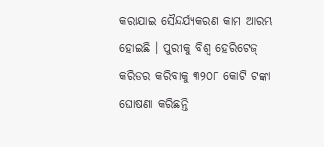କରାଯାଇ ସୈନ୍ଦର୍ଯ୍ୟକରଣ କାମ ଆରମ୍ଭ ହୋଇଛି । ପୁରୀକୁ ବିଶ୍ବ ହେରିଟେଜ୍ କରିଡର କରିବାକୁ ୩୨୦୮ କୋଟି ଟଙ୍କା ଘୋଷଣା କରିଛନ୍ତି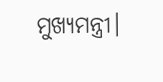ମୁଖ୍ୟମନ୍ତ୍ରୀ।